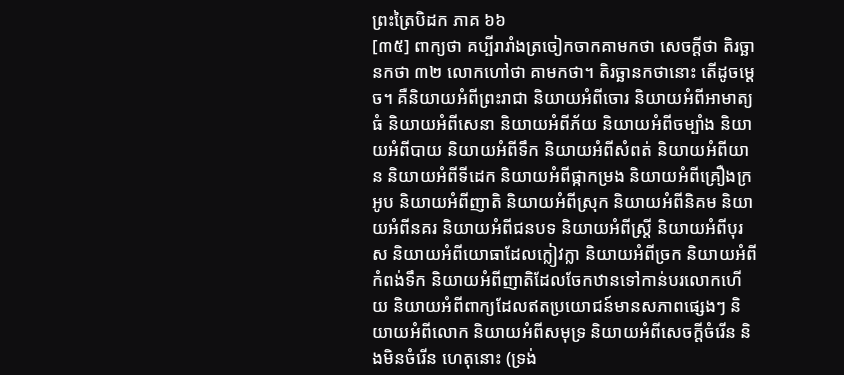ព្រះត្រៃបិដក ភាគ ៦៦
[៣៥] ពាក្យថា គប្បីរារាំងត្រចៀកចាកគាមកថា សេចក្តីថា តិរច្ឆានកថា ៣២ លោកហៅថា គាមកថា។ តិរច្ឆានកថានោះ តើដូចម្តេច។ គឺនិយាយអំពីព្រះរាជា និយាយអំពីចោរ និយាយអំពីអាមាត្យធំ និយាយអំពីសេនា និយាយអំពីភ័យ និយាយអំពីចម្បាំង និយាយអំពីបាយ និយាយអំពីទឹក និយាយអំពីសំពត់ និយាយអំពីយាន និយាយអំពីទីដេក និយាយអំពីផ្កាកម្រង និយាយអំពីគ្រឿងក្រអូប និយាយអំពីញាតិ និយាយអំពីស្រុក និយាយអំពីនិគម និយាយអំពីនគរ និយាយអំពីជនបទ និយាយអំពីស្រ្តី និយាយអំពីបុរស និយាយអំពីយោធាដែលក្លៀវក្លា និយាយអំពីច្រក និយាយអំពីកំពង់ទឹក និយាយអំពីញាតិដែលចែកឋានទៅកាន់បរលោកហើយ និយាយអំពីពាក្យដែលឥតប្រយោជន៍មានសភាពផ្សេងៗ និយាយអំពីលោក និយាយអំពីសមុទ្រ និយាយអំពីសេចក្តីចំរើន និងមិនចំរើន ហេតុនោះ (ទ្រង់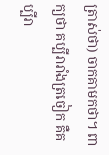ត្រាស់ថា) ចាកគាមកថា។ ពាក្យថា គប្បីរារាំងត្រចៀក គឺគប្បីរា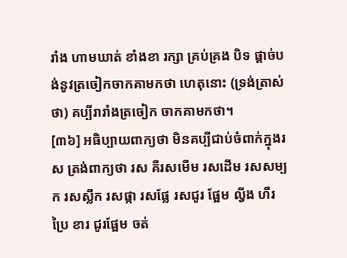រាំង ហាមឃាត់ ខាំងខា រក្សា គ្រប់គ្រង បិទ ផ្តាច់បង់នូវត្រចៀកចាកគាមកថា ហេតុនោះ (ទ្រង់ត្រាស់ថា) គប្បីរារាំងត្រចៀក ចាកគាមកថា។
[៣៦] អធិប្បាយពាក្យថា មិនគប្បីជាប់ចំពាក់ក្នុងរស ត្រង់ពាក្យថា រស គឺរសមើម រសដើម រសសម្បក រសស្លឹក រសផ្កា រសផ្លែ រសជូរ ផ្អែម ល្វីង ហឺរ ប្រៃ ខារ ជូរផ្អែម ចត់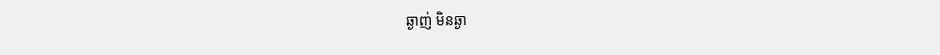ឆ្ងាញ់ មិនឆ្ងា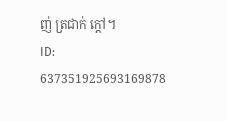ញ់ ត្រជាក់ ក្តៅ។
ID: 637351925693169878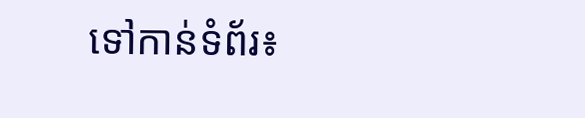ទៅកាន់ទំព័រ៖